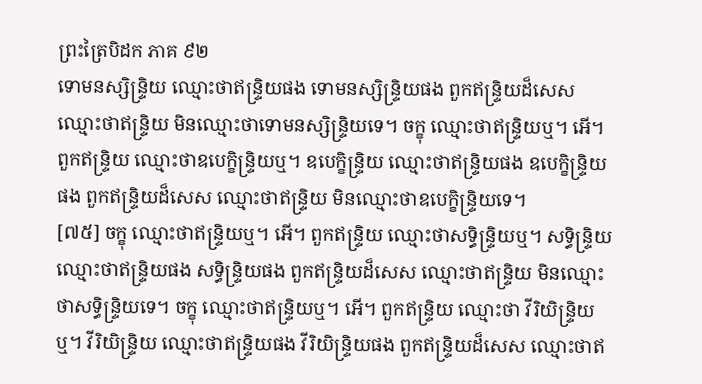ព្រះត្រៃបិដក ភាគ ៩២
ទោមនស្សិន្ទ្រិយ ឈ្មោះថាឥន្ទ្រិយផង ទោមនស្សិន្ទ្រិយផង ពួកឥន្ទ្រិយដ៏សេស ឈ្មោះថាឥន្ទ្រិយ មិនឈ្មោះថាទោមនស្សិន្ទ្រិយទេ។ ចក្ខុ ឈ្មោះថាឥន្ទ្រិយឬ។ អើ។ ពួកឥន្ទ្រិយ ឈ្មោះថាឧបេក្ខិន្ទ្រិយឬ។ ឧបេក្ខិន្ទ្រិយ ឈ្មោះថាឥន្ទ្រិយផង ឧបេក្ខិន្ទ្រិយផង ពួកឥន្ទ្រិយដ៏សេស ឈ្មោះថាឥន្ទ្រិយ មិនឈ្មោះថាឧបេក្ខិន្ទ្រិយទេ។
[៧៥] ចក្ខុ ឈ្មោះថាឥន្ទ្រិយឬ។ អើ។ ពួកឥន្ទ្រិយ ឈ្មោះថាសទ្ធិន្ទ្រិយឬ។ សទ្ធិន្ទ្រិយ ឈ្មោះថាឥន្ទ្រិយផង សទ្ធិន្ទ្រិយផង ពួកឥន្ទ្រិយដ៏សេស ឈ្មោះថាឥន្ទ្រិយ មិនឈ្មោះថាសទ្ធិន្ទ្រិយទេ។ ចក្ខុ ឈ្មោះថាឥន្ទ្រិយឬ។ អើ។ ពួកឥន្ទ្រិយ ឈ្មោះថា វីរិយិន្ទ្រិយឬ។ វីរិយិន្ទ្រិយ ឈ្មោះថាឥន្ទ្រិយផង វីរិយិន្ទ្រិយផង ពួកឥន្ទ្រិយដ៏សេស ឈ្មោះថាឥ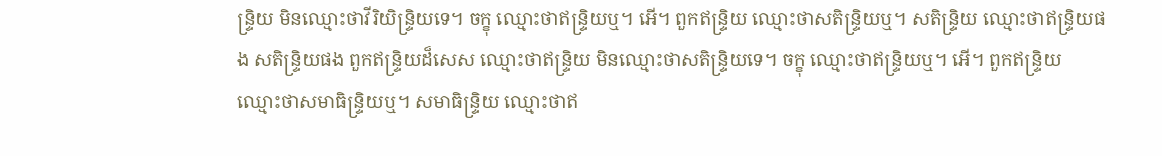ន្ទ្រិយ មិនឈ្មោះថាវីរិយិន្ទ្រិយទេ។ ចក្ខុ ឈ្មោះថាឥន្ទ្រិយឬ។ អើ។ ពួកឥន្ទ្រិយ ឈ្មោះថាសតិន្ទ្រិយឬ។ សតិន្ទ្រិយ ឈ្មោះថាឥន្ទ្រិយផង សតិន្ទ្រិយផង ពួកឥន្ទ្រិយដ៏សេស ឈ្មោះថាឥន្ទ្រិយ មិនឈ្មោះថាសតិន្ទ្រិយទេ។ ចក្ខុ ឈ្មោះថាឥន្ទ្រិយឬ។ អើ។ ពួកឥន្ទ្រិយ ឈ្មោះថាសមាធិន្ទ្រិយឬ។ សមាធិន្ទ្រិយ ឈ្មោះថាឥ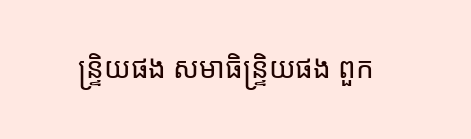ន្ទ្រិយផង សមាធិន្ទ្រិយផង ពួក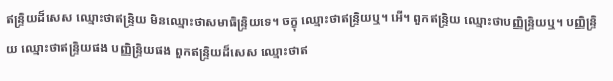ឥន្ទ្រិយដ៏សេស ឈ្មោះថាឥន្ទ្រិយ មិនឈ្មោះថាសមាធិន្ទ្រិយទេ។ ចក្ខុ ឈ្មោះថាឥន្ទ្រិយឬ។ អើ។ ពួកឥន្ទ្រិយ ឈ្មោះថាបញ្ញិន្ទ្រិយឬ។ បញ្ញិន្ទ្រិយ ឈ្មោះថាឥន្ទ្រិយផង បញ្ញិន្ទ្រិយផង ពួកឥន្ទ្រិយដ៏សេស ឈ្មោះថាឥ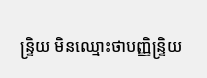ន្ទ្រិយ មិនឈ្មោះថាបញ្ញិន្ទ្រិយ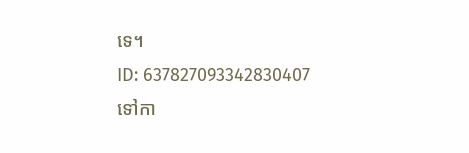ទេ។
ID: 637827093342830407
ទៅកា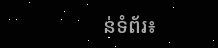ន់ទំព័រ៖